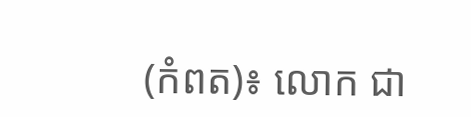(កំពត)៖ លោក ជា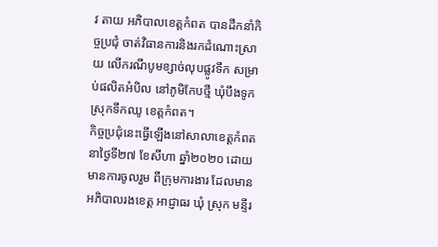វ តាយ អភិបាលខេត្តកំពត បានដឹកនាំកិច្ចប្រជុំ ចាត់វិធានការនិងរកដំណោះស្រាយ លើករណីបូមខ្សាច់លុបផ្លូវទឹក សម្រាប់ផលិតអំបិល នៅភូមិកែបថ្មី ឃុំបឹងទូក ស្រុកទឹកឈូ ខេត្តកំពត។
កិច្ចប្រជុំនេះធ្វើឡើងនៅសាលាខេត្តកំពត នាថ្ងៃទី២៧ ខែសីហា ឆ្នាំ២០២០ ដោយមានការចូលរួម ពីក្រុមការងារ ដែលមានអភិបាលរងខេត្ត អាជ្ញាធរ ឃុំ ស្រុក មន្ទីរ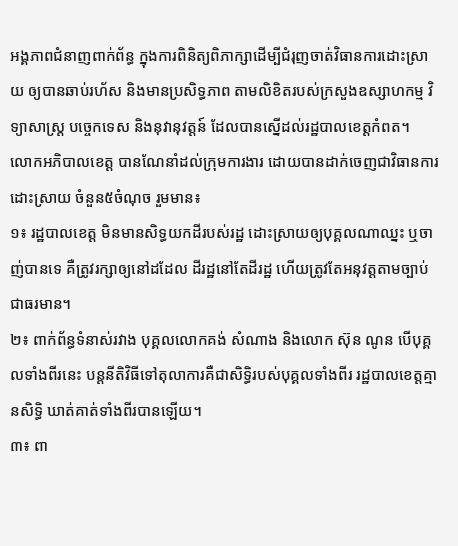អង្គភាពជំនាញពាក់ព័ន្ធ ក្នុងការពិនិត្យពិភាក្សាដើម្បីជំរុញចាត់វិធានការដោះស្រាយ ឲ្យបានឆាប់រហ័ស និងមានប្រសិទ្ធភាព តាមលិខិតរបស់ក្រសួងឧស្សាហកម្ម វិទ្យាសាស្រ្ត បច្ចេកទេស និងនុវានុវត្តន៍ ដែលបានស្នើដល់រដ្ឋបាលខេត្តកំពត។
លោកអភិបាលខេត្ត បានណែនាំដល់ក្រុមការងារ ដោយបានដាក់ចេញជាវិធានការដោះស្រាយ ចំនួន៥ចំណុច រួមមាន៖
១៖ រដ្ឋបាលខេត្ត មិនមានសិទ្ធយកដីរបស់រដ្ឋ ដោះស្រាយឲ្យបុគ្គលណាឈ្នះ ឬចាញ់បានទេ គឺត្រូវរក្សាឲ្យនៅដដែល ដីរដ្ឋនៅតែដីរដ្ឋ ហើយត្រូវតែអនុវត្តតាមច្បាប់ជាធរមាន។
២៖ ពាក់ព័ន្ធទំនាស់រវាង បុគ្គលលោកគង់ សំណាង និងលោក ស៊ុន ណូន បើបុគ្គលទាំងពីរនេះ បន្តនីតិវិធីទៅតុលាការគឺជាសិទ្ធិរបស់បុគ្គលទាំងពីរ រដ្ឋបាលខេត្តគ្មានសិទ្ធិ ឃាត់គាត់ទាំងពីរបានឡើយ។
៣៖ ពា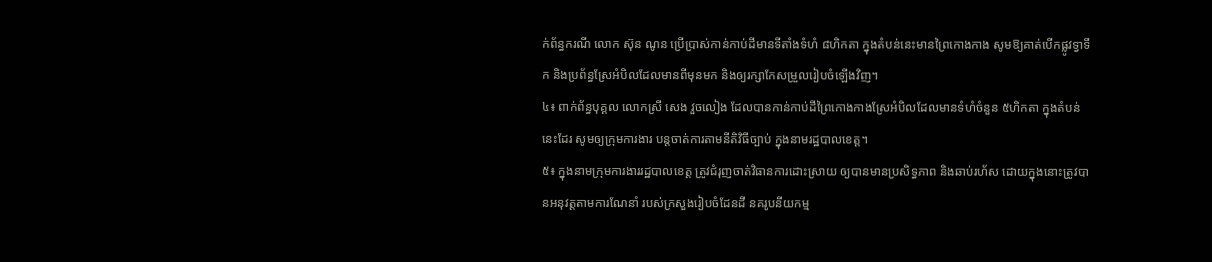ក់ព័ន្ធករណី លោក ស៊ុន ណូន ប្រើប្រាស់កាន់កាប់ដីមានទីតាំងទំហំ ៨ហិកតា ក្នុងតំបន់នេះមានព្រៃកោងកាង សូមឱ្យគាត់បើកផ្លូវទ្វាទឹក និងប្រព័ន្ធស្រែអំបិលដែលមានពីមុនមក និងឲ្យរក្សាកែសម្រួលរៀបចំឡើងវិញ។
៤៖ ពាក់ព័ន្ធបុគ្គល លោកស្រី សេង វួចលៀង ដែលបានកាន់កាប់ដីព្រៃកោងកាងស្រែអំបិលដែលមានទំហំចំនួន ៥ហិកតា ក្នុងតំបន់នេះដែរ សូមឲ្យក្រុមការងារ បន្តចាត់ការតាមនីតិវិធីច្បាប់ ក្នុងនាមរដ្ឋបាលខេត្ត។
៥៖ ក្នុងនាមក្រុមការងាររដ្ឋបាលខេត្ត ត្រូវជំរុញចាត់វិធានការដោះស្រាយ ឲ្យបានមានប្រសិទ្ធភាព និងឆាប់រហ័ស ដោយក្នុងនោះត្រូវបានអនុវត្តតាមការណែនាំ របស់ក្រសួងរៀបចំដែនដី នគរូបនីយកម្ម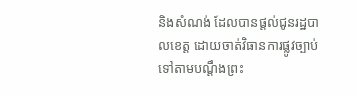និងសំណង់ ដែលបានផ្ដល់ជូនរដ្ឋបាលខេត្ត ដោយចាត់វិធានការផ្លូវច្បាប់ទៅតាមបណ្ដឹងព្រះ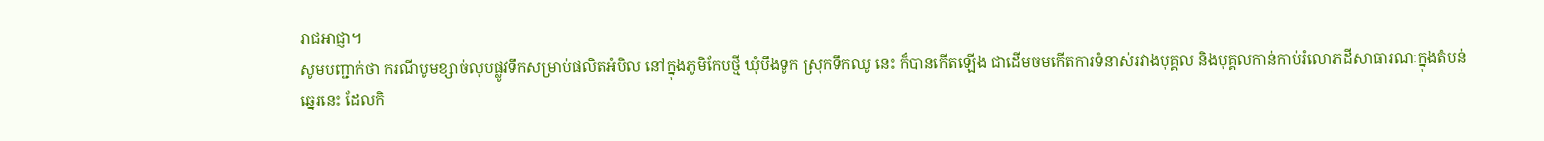រាជអាជ្ញា។
សូមបញ្ជាក់ថា ករណីបូមខ្សាច់លុបផ្លូវទឹកសម្រាប់ផលិតអំបិល នៅក្នុងភូមិកែបថ្មី ឃុំបឹងទូក ស្រុកទឹកឈូ នេះ ក៏បានកើតឡើង ជាដើមចមកើតការទំនាស់រវាងបុគ្គល និងបុគ្គលកាន់កាប់រំលោភដីសាធារណៈក្នុងតំបន់ឆ្នេរនេះ ដែលកិ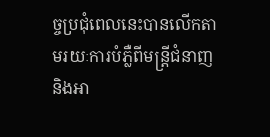ច្ចប្រជុំពេលនេះបានលើកតាមរយៈការបំភ្លឺពីមន្ត្រីជំនាញ និងអា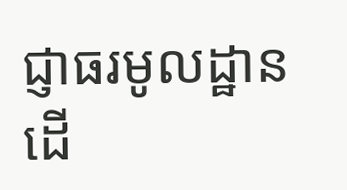ជ្ញាធរមូលដ្ឋាន ដើ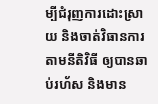ម្បីជំរុញការដោះស្រាយ និងចាត់វិធានការតាមនីតិវិធី ឲ្យបានឆាប់រហ័ស និងមាន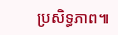ប្រសិទ្ធភាព៕